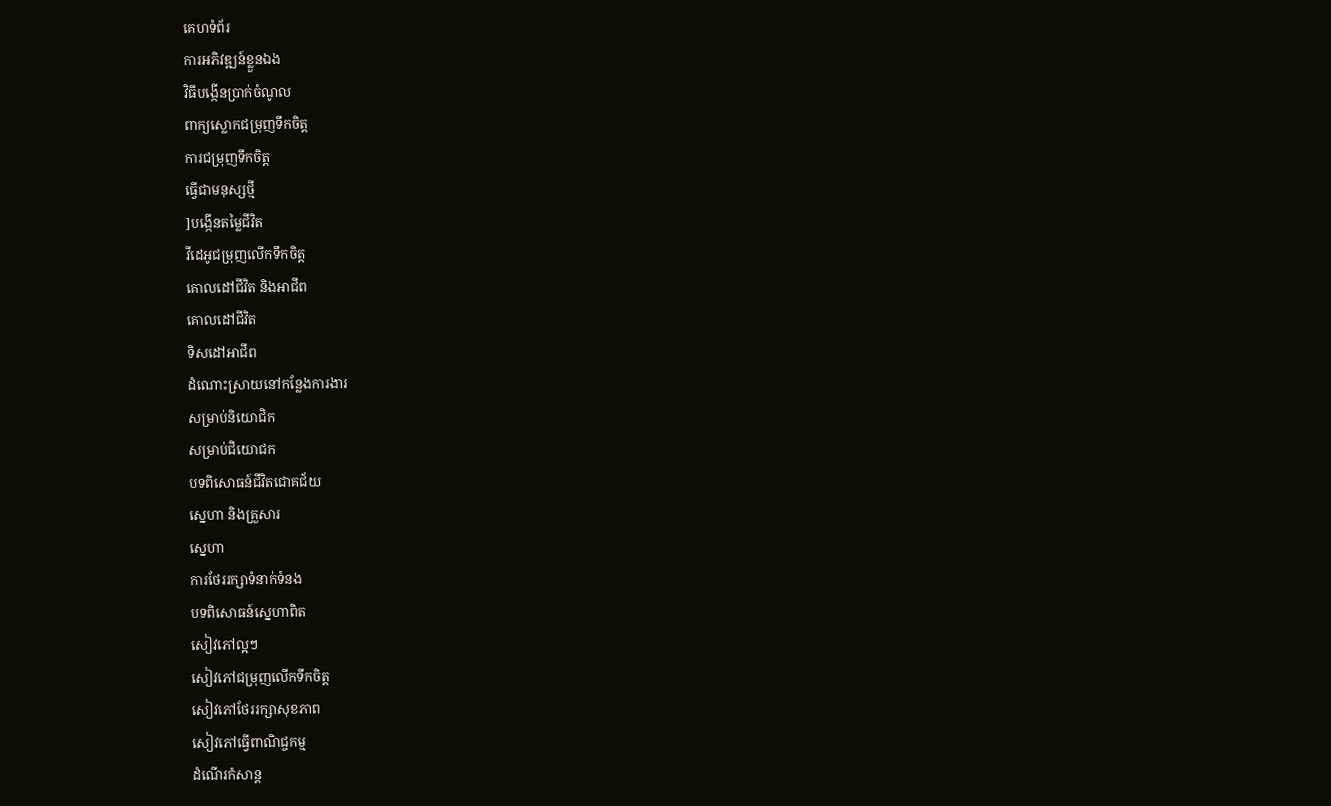គេហទំព័រ
ការអភិវឌ្ឍន៍ខ្លួនឯង
វិធីបង្កើនប្រាក់ចំណូល
ពាក្យស្លោកជម្រុញទឹកចិត្ត
ការជម្រុញទឹកចិត្ត
ធ្វើជាមនុស្សថ្មី
]បង្កើនតម្លៃជីវិត
វីដេអូជម្រុញលើកទឹកចិត្ត
គោលដៅជីវិត និងអាជីព
គោលដៅជីវិត
ទិសដៅអាជីព
ដំណោះស្រាយនៅកន្លែងការងារ
សម្រាប់និយោជិក
សម្រាប់ជិយោជក
បទពិសោធន៍ជីវិតជោគជ័យ
ស្នេហា និងគ្រួសារ
ស្នេហា
ការថែររក្សាទំនាក់ទំនង
បទពិសោធន៍ស្នេហាពិត
សៀវភៅល្អៗ
សៀវភៅជម្រុញលើកទឹកចិត្ត
សៀវភៅថែររក្សាសុខភាព
សៀវភៅធ្វើពាណិជ្ចកម្ម
ដំណើរកំសាន្ត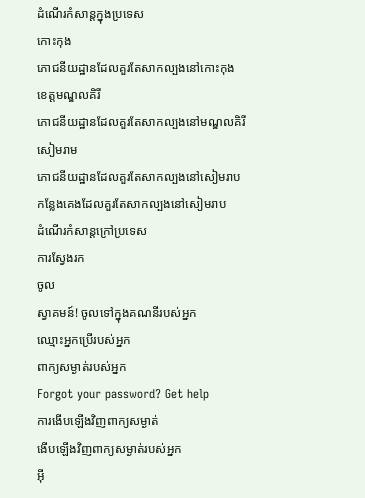ដំណើរកំសាន្តក្នុងប្រទេស
កោះកុង
ភោជនីយដ្ឋានដែលគួរតែសាកល្បងនៅកោះកុង
ខេត្តមណ្ឌលគិរី
ភោជនីយដ្ឋានដែលគួរតែសាកល្បងនៅមណ្ឌលគិរី
សៀមរាម
ភោជនីយដ្ឋានដែលគួរតែសាកល្បងនៅសៀមរាប
កន្លែងគេងដែលគួរតែសាកល្បងនៅសៀមរាប
ដំណើរកំសាន្តក្រៅប្រទេស
ការស្វែងរក
ចូល
ស្វាគមន៍! ចូលទៅក្នុងគណនីរបស់អ្នក
ឈ្មោះអ្នកប្រើរបស់អ្នក
ពាក្យសម្ងាត់របស់អ្នក
Forgot your password? Get help
ការងើបឡើងវិញពាក្យសម្ងាត់
ងើបឡើងវិញពាក្យសម្ងាត់របស់អ្នក
អ៊ី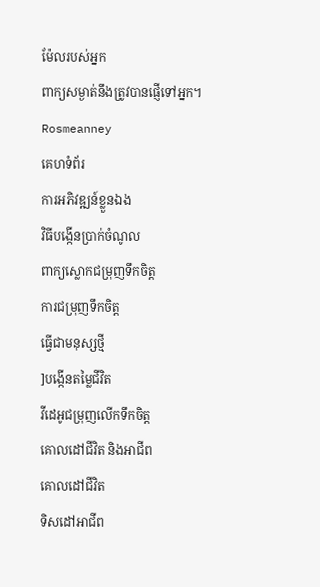ម៉ែលរបស់អ្នក
ពាក្យសម្ងាត់នឹងត្រូវបានផ្ញើទៅអ្នក។
Rosmeanney
គេហទំព័រ
ការអភិវឌ្ឍន៍ខ្លួនឯង
វិធីបង្កើនប្រាក់ចំណូល
ពាក្យស្លោកជម្រុញទឹកចិត្ត
ការជម្រុញទឹកចិត្ត
ធ្វើជាមនុស្សថ្មី
]បង្កើនតម្លៃជីវិត
វីដេអូជម្រុញលើកទឹកចិត្ត
គោលដៅជីវិត និងអាជីព
គោលដៅជីវិត
ទិសដៅអាជីព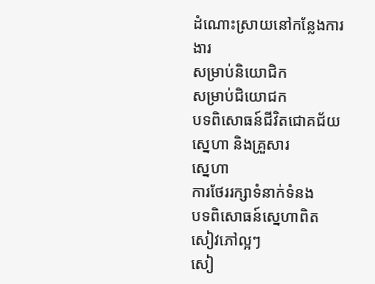ដំណោះស្រាយនៅកន្លែងការងារ
សម្រាប់និយោជិក
សម្រាប់ជិយោជក
បទពិសោធន៍ជីវិតជោគជ័យ
ស្នេហា និងគ្រួសារ
ស្នេហា
ការថែររក្សាទំនាក់ទំនង
បទពិសោធន៍ស្នេហាពិត
សៀវភៅល្អៗ
សៀ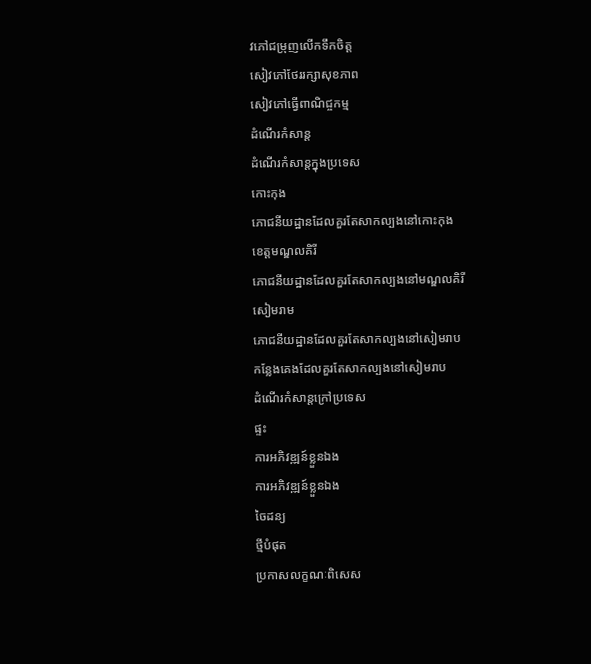វភៅជម្រុញលើកទឹកចិត្ត
សៀវភៅថែររក្សាសុខភាព
សៀវភៅធ្វើពាណិជ្ចកម្ម
ដំណើរកំសាន្ត
ដំណើរកំសាន្តក្នុងប្រទេស
កោះកុង
ភោជនីយដ្ឋានដែលគួរតែសាកល្បងនៅកោះកុង
ខេត្តមណ្ឌលគិរី
ភោជនីយដ្ឋានដែលគួរតែសាកល្បងនៅមណ្ឌលគិរី
សៀមរាម
ភោជនីយដ្ឋានដែលគួរតែសាកល្បងនៅសៀមរាប
កន្លែងគេងដែលគួរតែសាកល្បងនៅសៀមរាប
ដំណើរកំសាន្តក្រៅប្រទេស
ផ្ទះ
ការអភិវឌ្ឍន៍ខ្លួនឯង
ការអភិវឌ្ឍន៍ខ្លួនឯង
ចៃដន្យ
ថ្មីបំផុត
ប្រកាសលក្ខណៈពិសេស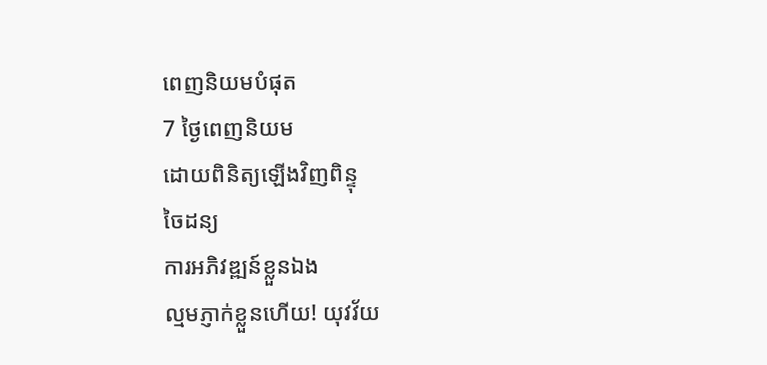ពេញនិយមបំផុត
7 ថ្ងៃពេញនិយម
ដោយពិនិត្យឡើងវិញពិន្ទុ
ចៃដន្យ
ការអភិវឌ្ឍន៍ខ្លួនឯង
ល្មមភ្ញាក់ខ្លួនហើយ! យុវវ័យ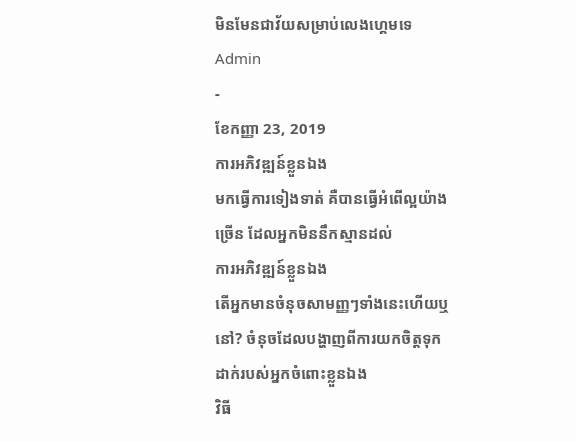មិនមែនជាវ័យសម្រាប់លេងហ្គេមទេ
Admin
-
ខែកញ្ញា 23, 2019
ការអភិវឌ្ឍន៍ខ្លួនឯង
មកធ្វើការទៀងទាត់ គឺបានធ្វើអំពើល្អយ៉ាងច្រើន ដែលអ្នកមិននឹកស្មានដល់
ការអភិវឌ្ឍន៍ខ្លួនឯង
តើអ្នកមានចំនុចសាមញ្ញៗទាំងនេះហើយឬនៅ? ចំនុចដែលបង្ហាញពីការយកចិត្តទុកដាក់របស់អ្នកចំពោះខ្លួនឯង
វិធី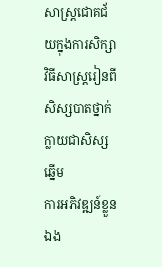សាស្ត្រជោគជ័យក្នុងការសិក្សា
វិធីសាស្ត្ររៀនពីសិស្សបាតថ្នាក់ ក្លាយជាសិស្សឆ្នើម
ការអភិវឌ្ឍន៍ខ្លួនឯង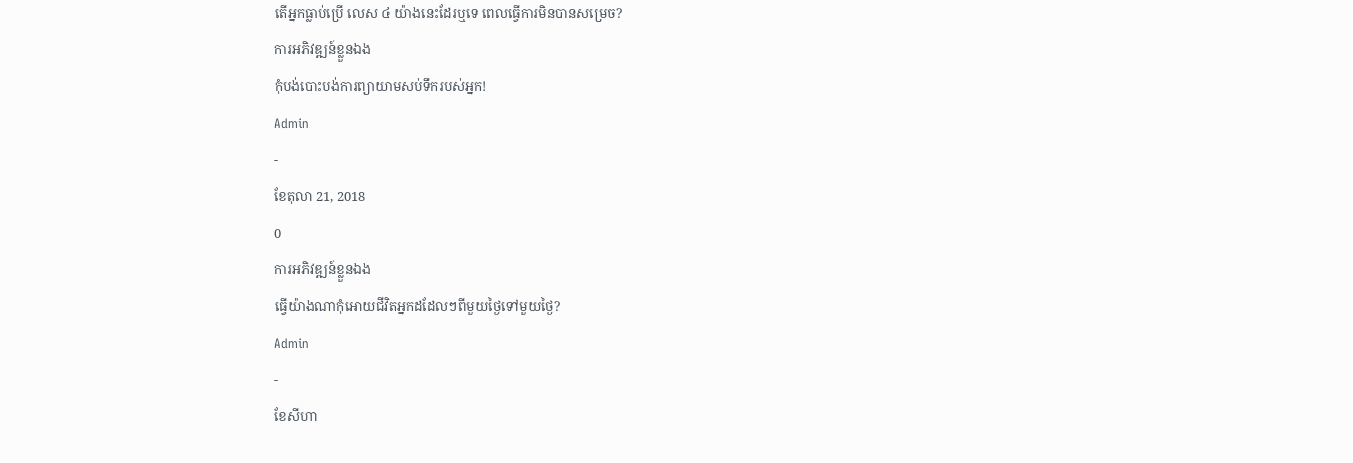តើអ្នកធ្លាប់ប្រើ លេស ៤ យ៉ាងនេះដែរឬទេ ពេលធ្វើការមិនបានសម្រេច?
ការអភិវឌ្ឍន៍ខ្លួនឯង
កុំបង់បោះបង់ការព្យាយាមសប់ទឹករបស់អ្នក!
Admin
-
ខែតុលា 21, 2018
0
ការអភិវឌ្ឍន៍ខ្លួនឯង
ធ្វើយ៉ាងណាកុំអោយជីវិតអ្នកដដែលៗពីមួយថ្ងៃទៅមួយថ្ងៃ?
Admin
-
ខែសីហា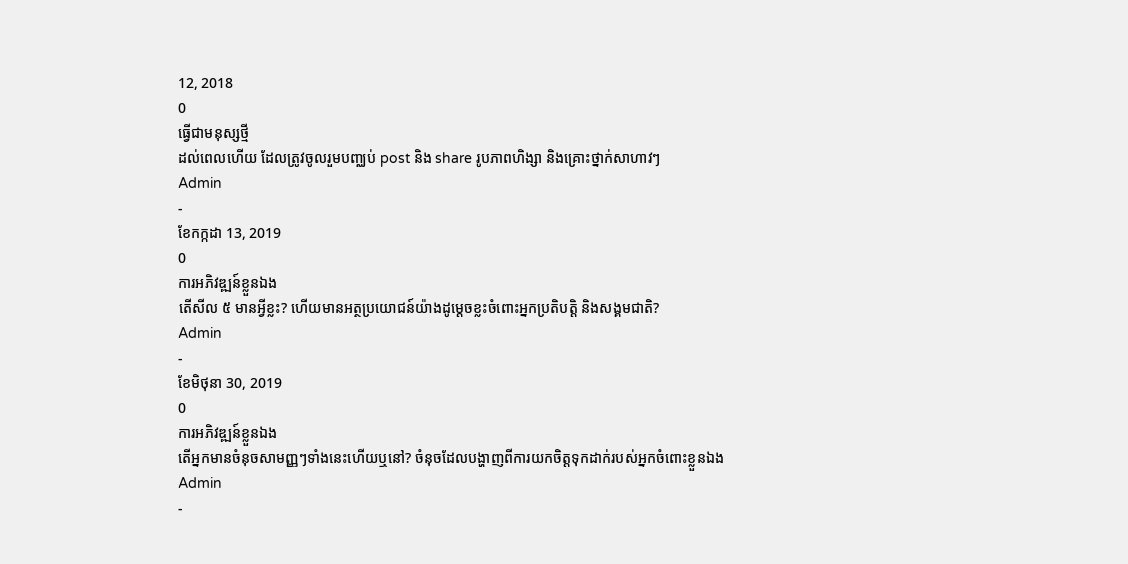12, 2018
0
ធ្វើជាមនុស្សថ្មី
ដល់ពេលហើយ ដែលត្រូវចូលរួមបញ្ឈប់ post និង share រូបភាពហិង្សា និងគ្រោះថ្នាក់សាហាវៗ
Admin
-
ខែកក្កដា 13, 2019
0
ការអភិវឌ្ឍន៍ខ្លួនឯង
តើសីល ៥ មានអ្វីខ្លះ? ហើយមានអត្ថប្រយោជន៍យ៉ាងដូម្តេចខ្លះចំពោះអ្នកប្រតិបត្តិ និងសង្គមជាតិ?
Admin
-
ខែមិថុនា 30, 2019
0
ការអភិវឌ្ឍន៍ខ្លួនឯង
តើអ្នកមានចំនុចសាមញ្ញៗទាំងនេះហើយឬនៅ? ចំនុចដែលបង្ហាញពីការយកចិត្តទុកដាក់របស់អ្នកចំពោះខ្លួនឯង
Admin
-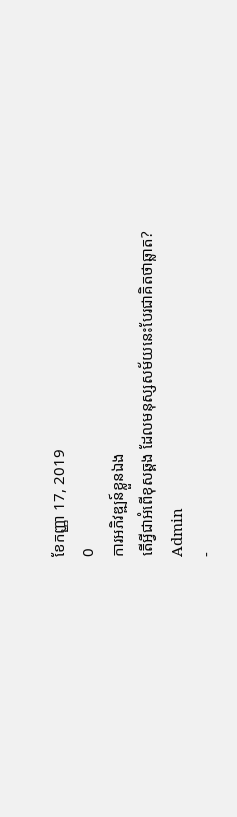ខែកញ្ញា 17, 2019
0
ការអភិវឌ្ឍន៍ខ្លួនឯង
តើអ្វីជាអំពើខុសឆ្គង ដែលមនុស្សសម័យនេះបែរជាគិតថាឆ្លាត?
Admin
-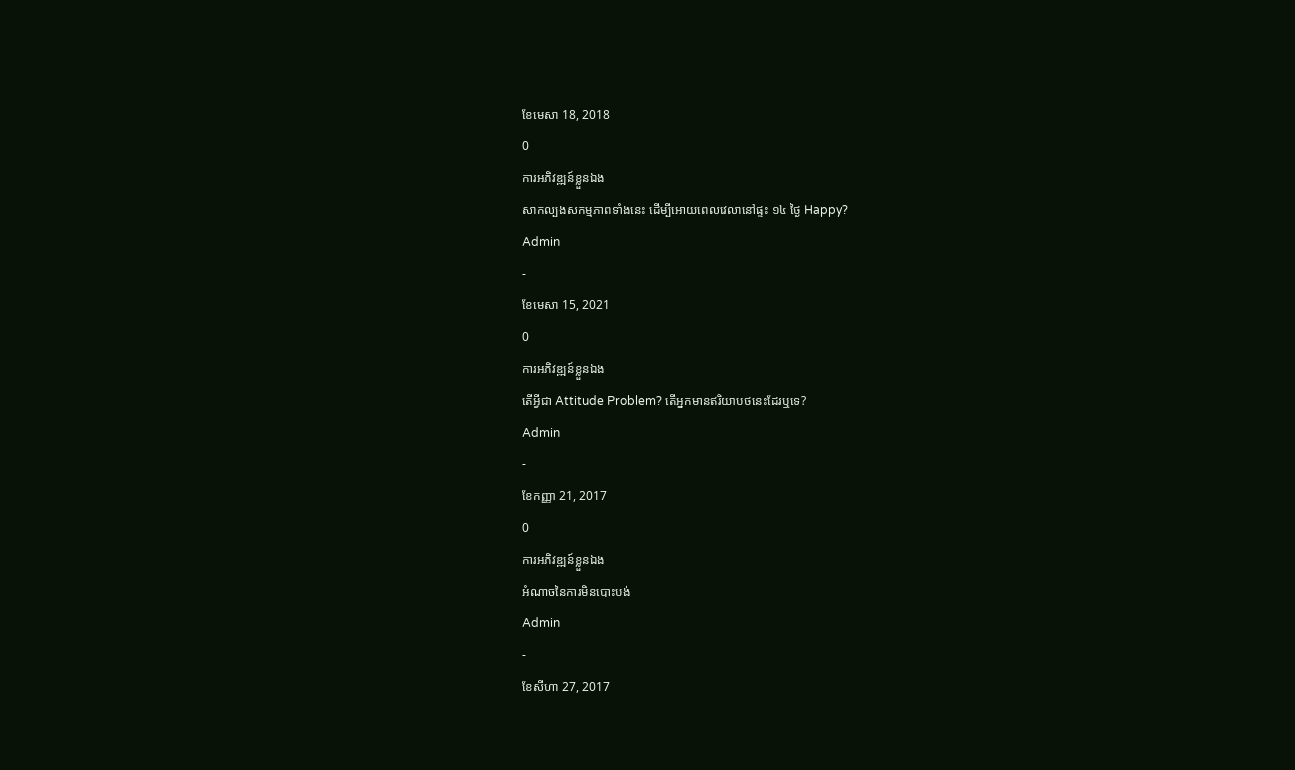ខែមេសា 18, 2018
0
ការអភិវឌ្ឍន៍ខ្លួនឯង
សាកល្បងសកម្មភាពទាំងនេះ ដើម្បីអោយពេលវេលានៅផ្ទះ ១៤ ថ្ងៃ Happy?
Admin
-
ខែមេសា 15, 2021
0
ការអភិវឌ្ឍន៍ខ្លួនឯង
តើអ្វីជា Attitude Problem? តើអ្នកមានឥរិយាបថនេះដែរឬទេ?
Admin
-
ខែកញ្ញា 21, 2017
0
ការអភិវឌ្ឍន៍ខ្លួនឯង
អំណាចនៃការមិនបោះបង់
Admin
-
ខែសីហា 27, 2017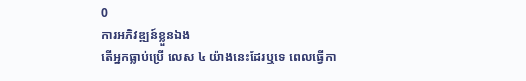0
ការអភិវឌ្ឍន៍ខ្លួនឯង
តើអ្នកធ្លាប់ប្រើ លេស ៤ យ៉ាងនេះដែរឬទេ ពេលធ្វើកា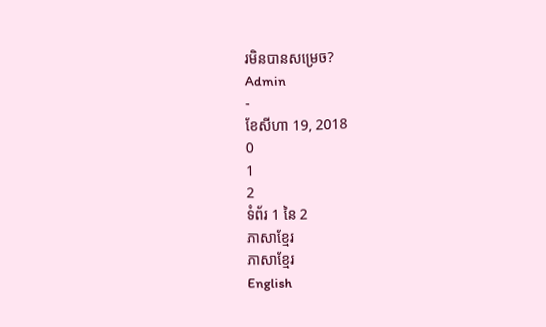រមិនបានសម្រេច?
Admin
-
ខែសីហា 19, 2018
0
1
2
ទំព័រ 1 នៃ 2
ភាសាខ្មែរ
ភាសាខ្មែរ
English